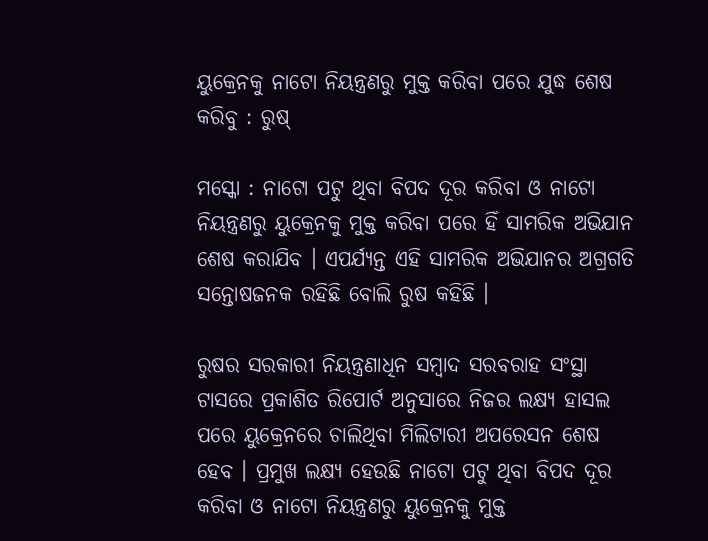ୟୁକ୍ରେନକୁ ନାଟୋ ନିୟନ୍ତ୍ରଣରୁ ମୁକ୍ତ କରିବା ପରେ ଯୁଦ୍ଧ ଶେଷ କରିବୁ : ରୁଷ୍

ମସ୍କୋ : ନାଟୋ ପଟୁ ଥିବା ବିପଦ ଦୂର କରିବା ଓ ନାଟୋ ନିୟନ୍ତ୍ରଣରୁ ୟୁକ୍ରେନକୁ ମୁକ୍ତ କରିବା ପରେ ହିଁ ସାମରିକ ଅଭିଯାନ ଶେଷ କରାଯିବ । ଏପର୍ଯ୍ୟନ୍ତ ଏହି ସାମରିକ ଅଭିଯାନର ଅଗ୍ରଗତି ସନ୍ତୋଷଜନକ ରହିଛି ବୋଲି ରୁଷ କହିଛି ।

ରୁଷର ସରକାରୀ ନିୟନ୍ତ୍ରଣାଧିନ ସମ୍ବାଦ ସରବରାହ ସଂସ୍ଥା ଟାସରେ ପ୍ରକାଶିତ ରିପୋର୍ଟ ଅନୁସାରେ ନିଜର ଲକ୍ଷ୍ୟ ହାସଲ ପରେ ୟୁକ୍ରେନରେ ଚାଲିଥିବା ମିଲିଟାରୀ ଅପରେସନ ଶେଷ ହେବ । ପ୍ରମୁଖ ଲକ୍ଷ୍ୟ ହେଉଛି ନାଟୋ ପଟୁ ଥିବା ବିପଦ ଦୂର କରିବା ଓ ନାଟୋ ନିୟନ୍ତ୍ରଣରୁ ୟୁକ୍ରେନକୁ ମୁକ୍ତ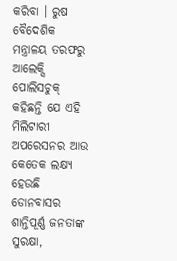କରିବା । ରୁଷ ବୈଦେଶିକ ମନ୍ତ୍ରାଳୟ ତରଫରୁ ଆଲେକ୍ସି ପୋଲିସଚୁକ୍ କହିଛନ୍ତି ଯେ ଏହି ମିଲିଟାରୀ ଅପରେସନର ଆଉ କେତେକ ଲକ୍ଷ୍ୟ ହେଉଛି ଡୋନବାସର ଶାନ୍ତିପୂର୍ଣ୍ଣ ଜନତାଙ୍କ ସୁରକ୍ଷା,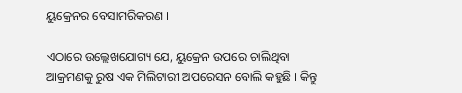ୟୁକ୍ରେନର ବେସାମରିକରଣ ।

ଏଠାରେ ଉଲ୍ଲେଖଯୋଗ୍ୟ ଯେ, ୟୁକ୍ରେନ ଉପରେ ଚାଲିଥିବା ଆକ୍ରମଣକୁ ରୁଷ ଏକ ମିଲିଟାରୀ ଅପରେସନ ବୋଲି କହୁଛି । କିନ୍ତୁ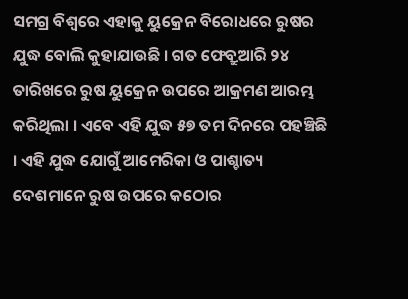ସମଗ୍ର ବିଶ୍ବରେ ଏହାକୁ ୟୁକ୍ରେନ ବିରୋଧରେ ରୁଷର ଯୁଦ୍ଧ ବୋଲି କୁହାଯାଉଛି । ଗତ ଫେବ୍ରୁଆରି ୨୪ ତାରିଖରେ ରୁଷ ୟୁକ୍ରେନ ଉପରେ ଆକ୍ରମଣ ଆରମ୍ଭ କରିଥିଲା । ଏବେ ଏହି ଯୁଦ୍ଧ ୫୭ ତମ ଦିନରେ ପହଞ୍ଚିଛି । ଏହି ଯୁଦ୍ଧ ଯୋଗୁଁ ଆମେରିକା ଓ ପାଶ୍ଚାତ୍ୟ ଦେଶମାନେ ରୁଷ ଉପରେ କଠୋର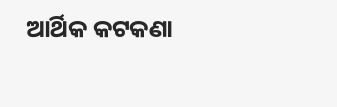ଆର୍ଥିକ କଟକଣା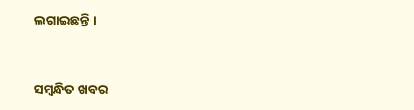ଲଗାଇଛନ୍ତି ।



ସମ୍ବନ୍ଧିତ ଖବର